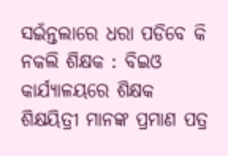ସଇଁନ୍ତଲାରେ ଧରା ପଡିବେ କି ନକଲି ଶିକ୍ଷକ : ବିଇଓ କାର୍ଯ୍ୟାଳୟରେ ଶିକ୍ଷକ ଶିକ୍ଷୟିତ୍ରୀ ମାନଙ୍କ ପ୍ରମାଣ ପତ୍ର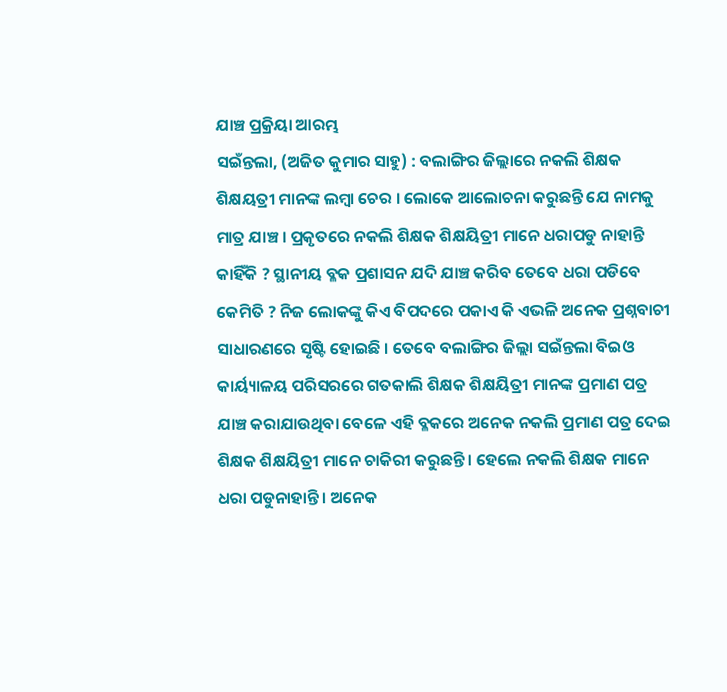ଯାଞ୍ଚ ପ୍ରକ୍ରିୟା ଆରମ୍ଭ
ସଇଁନ୍ତଲା, (ଅଜିତ କୁମାର ସାହୁ) : ବଲାଙ୍ଗିର ଜିଲ୍ଲାରେ ନକଲି ଶିକ୍ଷକ ଶିକ୍ଷୟତ୍ରୀ ମାନଙ୍କ ଲମ୍ବା ଚେର । ଲୋକେ ଆଲୋଚନା କରୁଛନ୍ତି ଯେ ନାମକୁ ମାତ୍ର ଯାଞ୍ଚ । ପ୍ରକୃତରେ ନକଲି ଶିକ୍ଷକ ଶିକ୍ଷୟିତ୍ରୀ ମାନେ ଧରାପଡୁ ନାହାନ୍ତି କାହିଁକି ? ସ୍ଥାନୀୟ ବ୍ଳକ ପ୍ରଶାସନ ଯଦି ଯାଞ୍ଚ କରିବ ତେବେ ଧରା ପଡିବେ କେମିତି ? ନିଜ ଲୋକଙ୍କୁ କିଏ ବିପଦରେ ପକାଏ କି ଏଭଳି ଅନେକ ପ୍ରଶ୍ନବାଚୀ ସାଧାରଣରେ ସୃଷ୍ଟି ହୋଇଛି । ତେବେ ବଲାଙ୍ଗିର ଜିଲ୍ଲା ସଇଁନ୍ତଲା ବିଇଓ କାର୍ୟ୍ୟାଳୟ ପରିସରରେ ଗତକାଲି ଶିକ୍ଷକ ଶିକ୍ଷୟିତ୍ରୀ ମାନଙ୍କ ପ୍ରମାଣ ପତ୍ର ଯାଞ୍ଚ କରାଯାଉଥିବା ବେଳେ ଏହି ବ୍ଳକରେ ଅନେକ ନକଲି ପ୍ରମାଣ ପତ୍ର ଦେଇ ଶିକ୍ଷକ ଶିକ୍ଷୟିତ୍ରୀ ମାନେ ଚାକିରୀ କରୁଛନ୍ତି । ହେଲେ ନକଲି ଶିକ୍ଷକ ମାନେ ଧରା ପଡୁନାହାନ୍ତି । ଅନେକ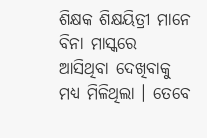ଶିକ୍ଷକ ଶିକ୍ଷୟିତ୍ରୀ ମାନେ ବିନା ମାସ୍କରେ ଆସିଥିବା ଦେଖିବାକୁ ମଧ୍ୟ ମିଳିଥିଲା । ତେବେ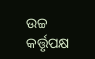ଉଚ୍ଚ କର୍ତ୍ତୃପକ୍ଷ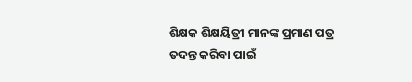ଶିକ୍ଷକ ଶିକ୍ଷୟିତ୍ରୀ ମାନଙ୍କ ପ୍ରମାଣ ପତ୍ର ତଦନ୍ତ କରିବା ପାଇଁ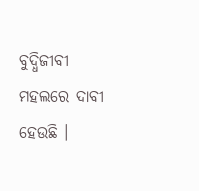ବୁଦ୍ଧିଜୀବୀ ମହଲରେ ଦାବୀ ହେଉଛି ।